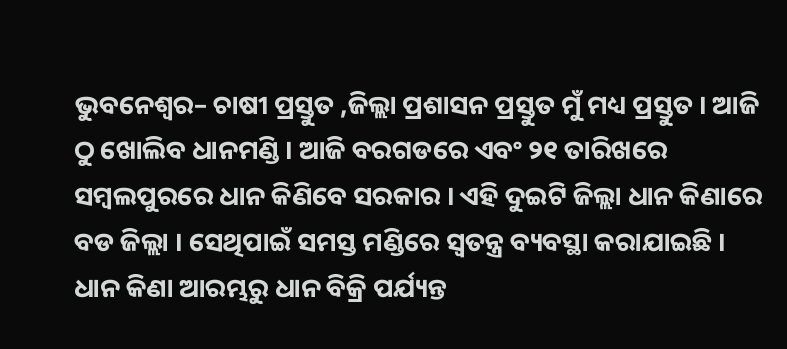ଭୁବନେଶ୍ୱର– ଚାଷୀ ପ୍ରସ୍ତୁତ ,ଜିଲ୍ଲା ପ୍ରଶାସନ ପ୍ରସ୍ତୁତ ମୁଁ ମଧ୍ୟ ପ୍ରସ୍ତୁତ । ଆଜି ଠୁ ଖୋଲିବ ଧାନମଣ୍ଡି । ଆଜି ବରଗଡରେ ଏବଂ ୨୧ ତାରିଖରେ ସମ୍ବଲପୁରରେ ଧାନ କିଣିବେ ସରକାର । ଏହି ଦୁଇଟି ଜିଲ୍ଲା ଧାନ କିଣାରେ ବଡ ଜିଲ୍ଲା । ସେଥିପାଇଁ ସମସ୍ତ ମଣ୍ଡିରେ ସ୍ୱତନ୍ତ୍ର ବ୍ୟବସ୍ଥା କରାଯାଇଛି । ଧାନ କିଣା ଆରମ୍ଭରୁ ଧାନ ବିକ୍ରି ପର୍ଯ୍ୟନ୍ତ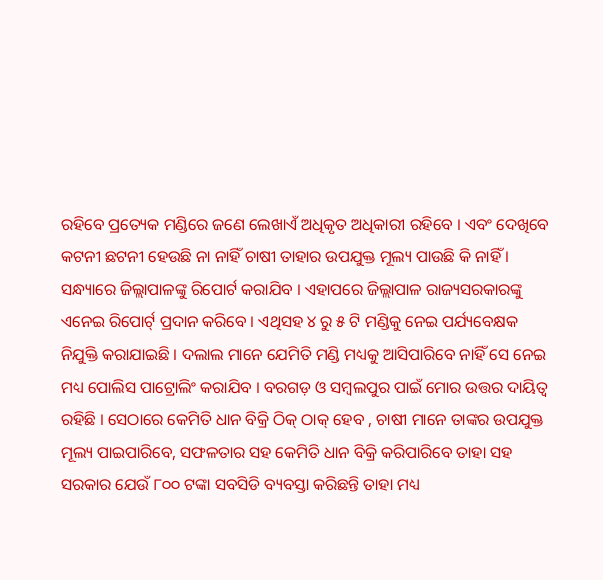ରହିବେ ପ୍ରତ୍ୟେକ ମଣ୍ଡିରେ ଜଣେ ଲେଖାଏଁ ଅଧିକୃତ ଅଧିକାରୀ ରହିବେ । ଏବଂ ଦେଖିବେ କଟନୀ ଛଟନୀ ହେଉଛି ନା ନାହିଁ ଚାଷୀ ତାହାର ଉପଯୁକ୍ତ ମୂଲ୍ୟ ପାଉଛି କି ନାହିଁ । ସନ୍ଧ୍ୟାରେ ଜିଲ୍ଲାପାଳଙ୍କୁ ରିପୋର୍ଟ କରାଯିବ । ଏହାପରେ ଜିଲ୍ଲାପାଳ ରାଜ୍ୟସରକାରଙ୍କୁ ଏନେଇ ରିପୋର୍ଟ୍ ପ୍ରଦାନ କରିବେ । ଏଥିସହ ୪ ରୁ ୫ ଟି ମଣ୍ଡିକୁ ନେଇ ପର୍ଯ୍ୟବେକ୍ଷକ ନିଯୁକ୍ତି କରାଯାଇଛି । ଦଲାଲ ମାନେ ଯେମିତି ମଣ୍ଡି ମଧ୍ୟକୁ ଆସିପାରିବେ ନାହିଁ ସେ ନେଇ ମଧ୍ୟ ପୋଲିସ ପାଟ୍ରୋଲିଂ କରାଯିବ । ବରଗଡ଼ ଓ ସମ୍ୱଲପୁର ପାଇଁ ମୋର ଉତ୍ତର ଦାୟିତ୍ୱ ରହିଛି । ସେଠାରେ କେମିତି ଧାନ ବିକ୍ରି ଠିକ୍ ଠାକ୍ ହେବ , ଚାଷୀ ମାନେ ତାଙ୍କର ଉପଯୁକ୍ତ ମୂଲ୍ୟ ପାଇପାରିବେ, ସଫଳତାର ସହ କେମିତି ଧାନ ବିକ୍ରି କରିପାରିବେ ତାହା ସହ ସରକାର ଯେଉଁ ୮୦୦ ଟଙ୍କା ସବସିଡି ବ୍ୟବସ୍ତା କରିଛନ୍ତି ତାହା ମଧ୍ୟ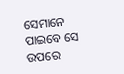ସେମାନେ ପାଇବେ ସେ ଉପରେ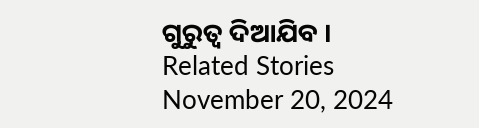ଗୁରୁତ୍ୱ ଦିଆଯିବ ।
Related Stories
November 20, 2024